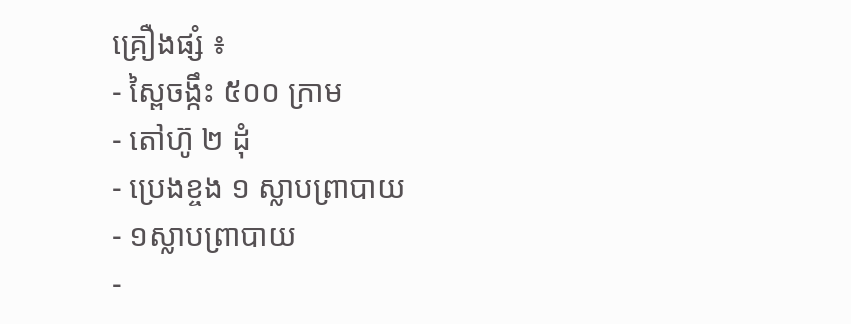គ្រឿងផ្សំ ៖
- ស្ពៃចង្កឹះ ៥០០ ក្រាម
- តៅហ៊ូ ២ ដុំ
- ប្រេងខ្ចង ១ ស្លាបព្រាបាយ
- ១ស្លាបព្រាបាយ
-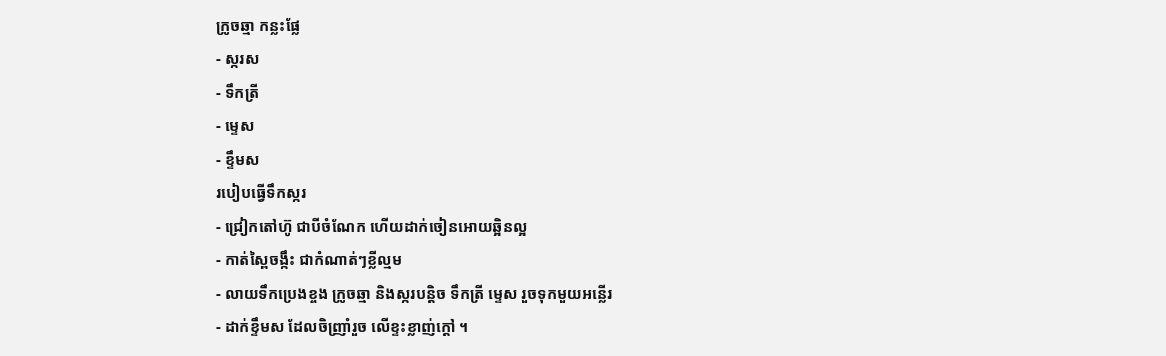ក្រូចឆ្មា កន្លះផ្លែ
- ស្ករស
- ទឹកត្រី
- ម្ទេស
- ខ្ទឹមស
របៀបធ្វើទឹកស្ករ
- ជ្រៀកតៅហ៊ូ ជាបីចំណែក ហើយដាក់ចៀនអោយឆ្អិនល្អ
- កាត់ស្ពៃចង្កឹះ ជាកំណាត់ៗខ្លីល្មម
- លាយទឹកប្រេងខ្ចង ក្រូចឆ្មា និងស្ករបន្តិច ទឹកត្រី ម្ទេស រួចទុកមួយអន្លើរ
- ដាក់ខ្ទឹមស ដែលចិញ្រាំរួច លើខ្ទះខ្លាញ់ក្តៅ ។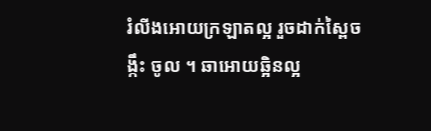រំលីងអោយក្រឡាតល្អ រួចដាក់ស្ពៃចង្កឹះ ចូល ។ ឆាអោយឆ្អិនល្អ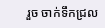រួច ចាក់ទឹកជ្រល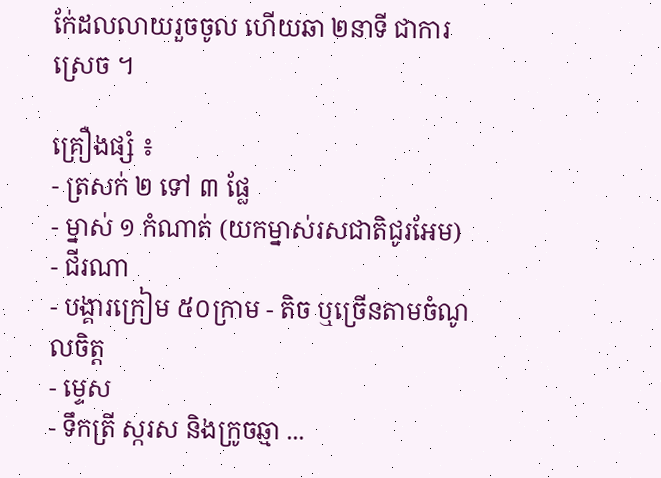ក់ែដលលាយរួចចូល ហើយឆា ២នាទី ជាការស្រេច ។

គ្រឿងផ្សំ ៖
- ត្រសក់ ២ ទៅ ៣ ផ្លែ
- ម្នាស់ ១ កំណាត់ (យកម្នាស់រសជាតិជូរអែម)
- ជីរណា
- បង្គារក្រៀម ៥០ក្រាម - តិច ឬច្រើនតាមចំណូលចិត្ត
- ម្ទេស
- ទឹកត្រី ស្ករស និងក្រូចឆ្មា ...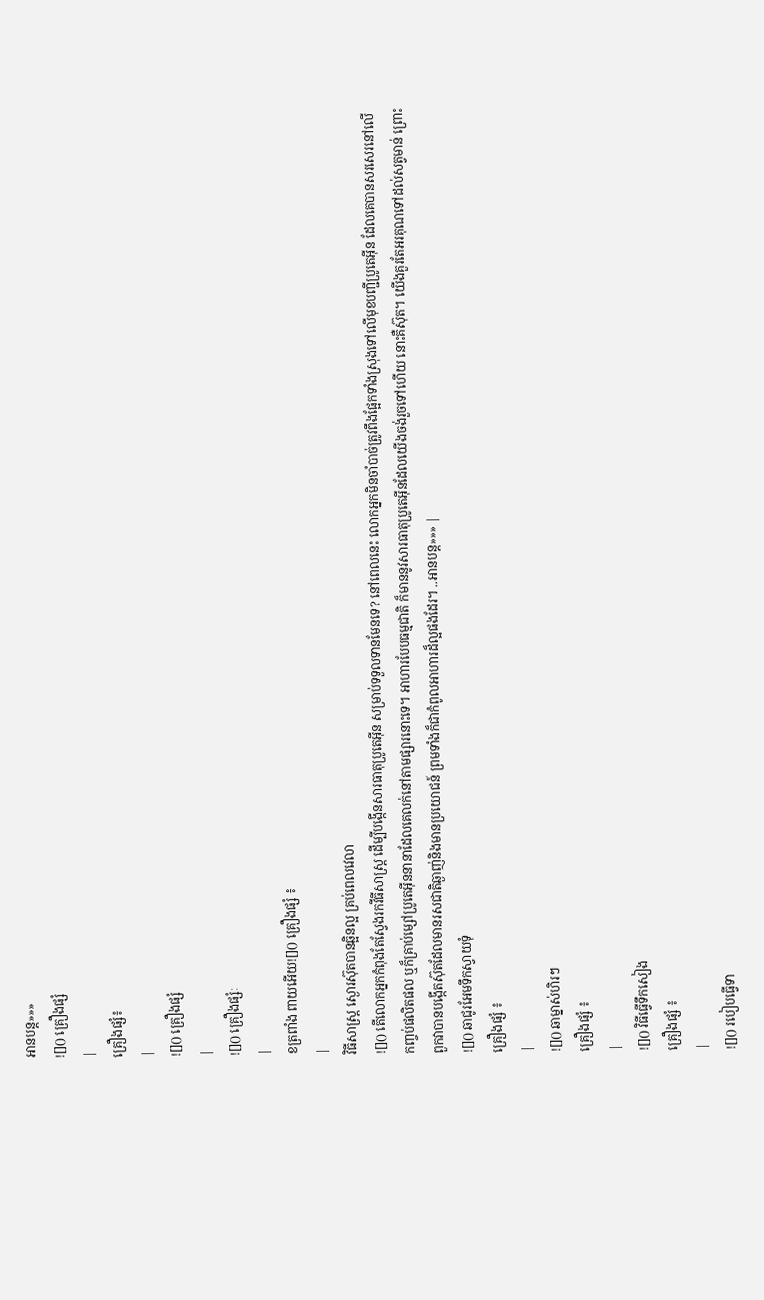អានបន្ត»»»
![]() គ្រឿងផ្សំ
|
គ្រឿងផ្សំ៖
|
![]() គ្រឿងផ្សំ
|
![]() គ្រឿងផ្សំៈ
|
ខត្រពាំង ពាយអើយ![]() គ្រឿងផ្សំ ៖
|
វិធីសាស្ត្រ ស្ងោរស៊ុតបានឆ្អិនល្អ គ្រប់ពេលវេលា
![]() តើលោកអ្នកកំពុងតែស្វែងរកវីធីសាស្រ្ត ដើម្បីបង្កើនសារធាតុប្រូតេអ៊ីន សម្រាប់ទទួលទានមែនទេ? នៅពេលនេះ លោកអ្នកមិនចាំបាច់ត្រូវពឹងផ្អែកទាំងស្រុងទៅលើមុខបញ្ជីប្រូតេអ៊ីន ដែលគេបានសរសេរនៅលើកញ្ចប់ផលិតផល ឬក៏គ្រាប់ម្សៅប្រូតេអ៊ីននានាដែលគេលក់នៅតាមផ្សារនោះទេ។ អាហារបែបធម្មជាតិ ក៏មាននូវសារធាតុប្រូតេអ៊ីនដែលយើងចង់រួចទៅហើយ នោះគឺស៊ុត។ យើងគួរតែអរគុណទៅដល់សត្វមាន់ ព្រោះពួកវាបានបង្កើតស៊ុតដែលមានរសជាតិឆ្ងាញ់និងមានប្រយោជន៍ ព្រមទាំងក៏ជាកំពូលអាហារដ៏ល្អផងដែរ។ ..អានបន្ត»»» |
![]() ឆាជូរអែមទឹកស្វាយទុំ
គ្រឿងផ្សំ ៖
|
![]() ឆាម្នាស់ហិរៗ
គ្រឿងផ្សំ ៖
|
![]() វិធីធ្វើទឹកសៀង
គ្រឿងផ្សំ ៖
|
![]() របៀបធ្វើទា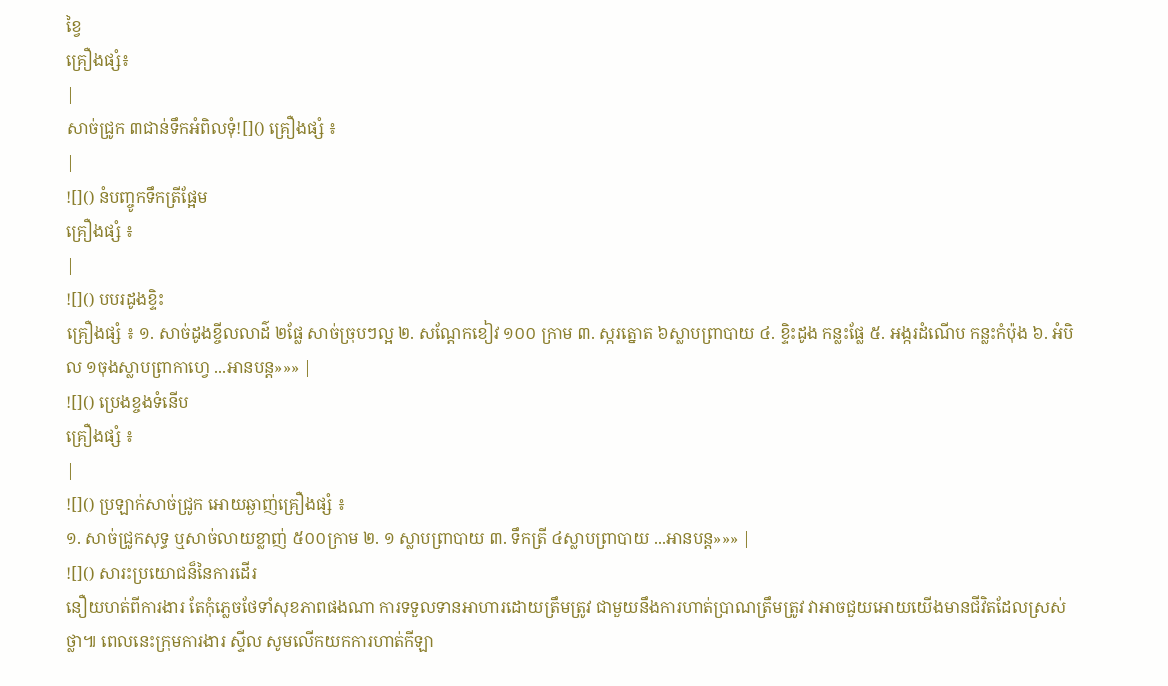ខ្វៃ
គ្រឿងផ្សំ៖
|
សាច់ជ្រូក ៣ជាន់ទឹកអំពិលទុំ![]() គ្រឿងផ្សំ ៖
|
![]() នំបញ្ចូកទឹកត្រីផ្អែម
គ្រឿងផ្សំ ៖
|
![]() បបរដូងខ្ទិះ
គ្រឿងផ្សំ ៖ ១. សាច់ដូងខ្ចីលលាដ៌ ២ផ្លែ សាច់ច្រុបៗល្អ ២. សណ្តែកខៀវ ១០០ ក្រាម ៣. ស្ករត្នោត ៦ស្លាបព្រាបាយ ៤. ខ្ទិះដូង កន្លះផ្លែ ៥. អង្ករដំណើប កន្លះកំប៉ុង ៦. អំបិល ១ចុងស្លាបព្រាកាហ្វេ ...អានបន្ត»»» |
![]() ប្រេងខ្ចងទំនើប
គ្រឿងផ្សំ ៖
|
![]() ប្រឡាក់សាច់ជ្រូក អោយឆ្ងាញ់គ្រឿងផ្សំ ៖
១. សាច់ជ្រូកសុទ្ធ ឬសាច់លាយខ្លាញ់ ៥០០ក្រាម ២. ១ ស្លាបព្រាបាយ ៣. ទឹកត្រី ៤ស្លាបព្រាបាយ ...អានបន្ត»»» |
![]() សារះប្រយោជន៏នៃការដើរ
នឿយហត់ពីការងារ តែកុំភ្លេចថែទាំសុខភាពផងណា ការទទួលទានអាហារដោយត្រឹមត្រូវ ជាមួយនឹងការហាត់ប្រាណត្រឹមត្រូវ វាអាចជួយអោយយើងមានជីវិតដែលស្រស់ថ្លា៕ ពេលនេះក្រុមការងារ ស្ទីល សូមលើកយកការហាត់កីឡា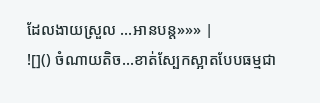ដែលងាយស្រួល ...អានបន្ត»»» |
![]() ចំណាយតិច...ខាត់ស្បែកស្អាតបែបធម្មជា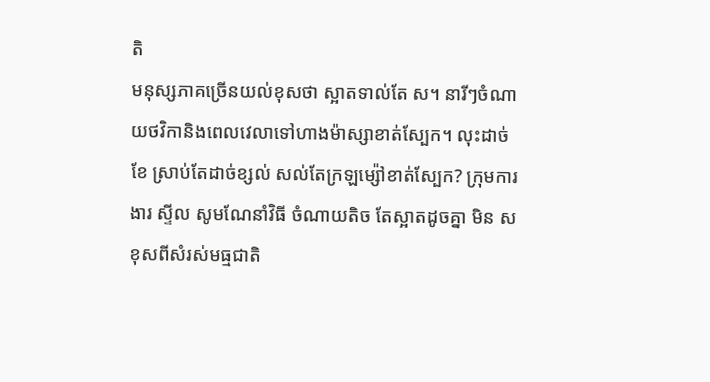តិ
មនុស្សភាគច្រើនយល់ខុសថា ស្អាតទាល់តែ ស។ នារីៗចំណាយថវិកានិងពេលវេលាទៅហាងម៉ាស្សាខាត់ស្បែក។ លុះដាច់ខែ ស្រាប់តែដាច់ខ្សល់ សល់តែក្រឡម្ស៉ៅខាត់ស្បែក? ក្រុមការងារ ស្ទីល សូមណែនាំវិធី ចំណាយតិច តែស្អាតដូចគ្នា មិន ស ខុសពីសំរស់មធ្មជាតិ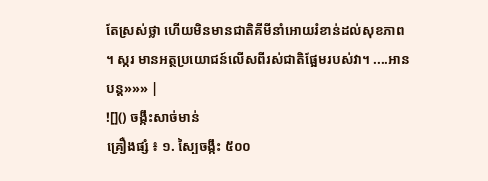តែស្រស់ថ្លា ហើយមិនមានជាតិគីមីនាំអោយរំខាន់ដល់សុខភាព ។ ស្ករ មានអត្ថប្រយោជន៍លើសពីរស់ជាតិផ្អែមរបស់វា។ ....អានបន្ត»»» |
![]() ចង្កឹះសាច់មាន់
គ្រឿងផ្សំ ៖ ១. ស្បៃចង្កឹះ ៥០០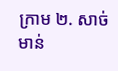ក្រាម ២. សាច់មាន់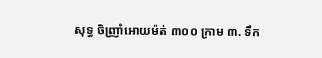សុទ្ធ ចិញ្រាំអោយម៉ត់ ៣០០ ក្រាម ៣. ទឹក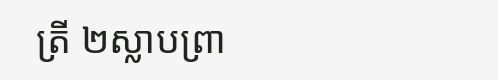ត្រី ២ស្លាបព្រា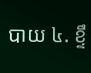បាយ ៤. ខ្ទឹ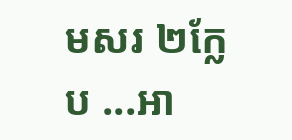មសរ ២ក្លែប ...អា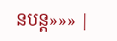នបន្ត»»» |